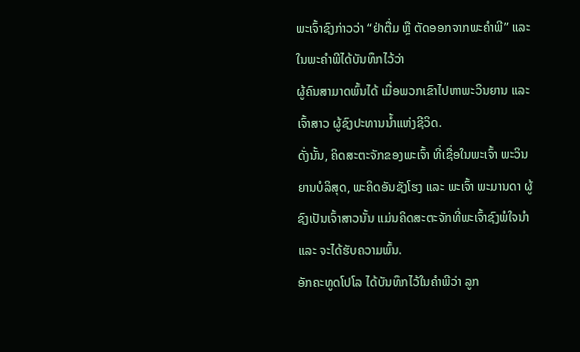ພະເຈົ້າຊົງກ່າວວ່າ “ຢ່າຕື່ມ ຫຼື ຕັດອອກຈາກພະຄໍາພີ” ແລະ ໃນພະຄໍາພີໄດ້ບັນທຶກໄວ້ວ່າ
ຜູ້ຄົນສາມາດພົ້ນໄດ້ ເມື່ອພວກເຂົາໄປຫາພະວິນຍານ ແລະ ເຈົ້າສາວ ຜູ້ຊົງປະທານນໍ້າແຫ່ງຊີວິດ.
ດັ່ງນັ້ນ, ຄິດສະຕະຈັກຂອງພະເຈົ້າ ທີ່ເຊື່ອໃນພະເຈົ້າ ພະວິນຍານບໍລິສຸດ, ພະຄິດອັນຊັງໂຮງ ແລະ ພະເຈົ້າ ພະມານດາ ຜູ້ຊົງເປັນເຈົ້າສາວນັ້ນ ແມ່ນຄິດສະຕະຈັກທີ່ພະເຈົ້າຊົງພໍໃຈນໍາ ແລະ ຈະໄດ້ຮັບຄວາມພົ້ນ.
ອັກຄະທູດໂປໂລ ໄດ້ບັນທຶກໄວ້ໃນຄຳພີວ່າ ລູກ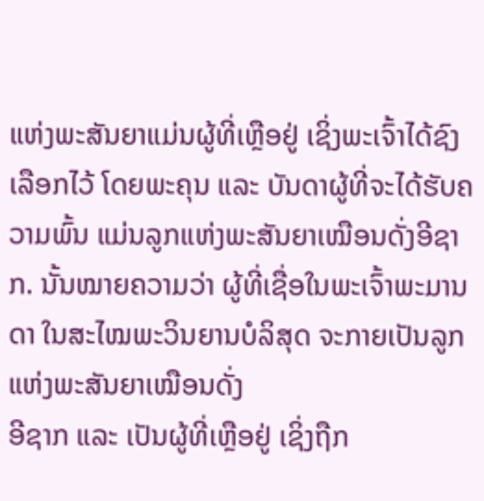ແຫ່ງພະສັນຍາແມ່ນຜູ້ທີ່ເຫຼືອຢູ່ ເຊິ່ງພະເຈົ້າໄດ້ຊົງເລືອກໄວ້ ໂດຍພະຄຸນ ແລະ ບັນດາຜູ້ທີ່ຈະໄດ້ຮັບຄວາມພົ້ນ ແມ່ນລູກແຫ່ງພະສັນຍາເໝືອນດັ່ງອີຊາກ. ນັ້ນໝາຍຄວາມວ່າ ຜູ້ທີ່ເຊື່ອໃນພະເຈົ້າພະມານດາ ໃນສະໄໝພະວິນຍານບໍລິສຸດ ຈະກາຍເປັນລູກແຫ່ງພະສັນຍາເໝືອນດັ່ງ
ອີຊາກ ແລະ ເປັນຜູ້ທີ່ເຫຼືອຢູ່ ເຊິ່ງຖືກ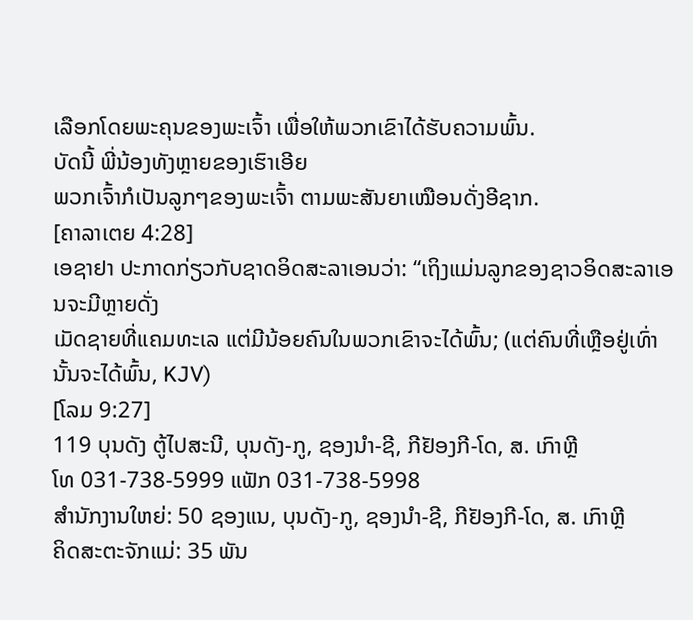ເລືອກໂດຍພະຄຸນຂອງພະເຈົ້າ ເພື່ອໃຫ້ພວກເຂົາໄດ້ຮັບຄວາມພົ້ນ.
ບັດນີ້ ພີ່ນ້ອງທັງຫຼາຍຂອງເຮົາເອີຍ
ພວກເຈົ້າກໍເປັນລູກໆຂອງພະເຈົ້າ ຕາມພະສັນຍາເໝືອນດັ່ງອີຊາກ.
[ຄາລາເຕຍ 4:28]
ເອຊາຢາ ປະກາດກ່ຽວກັບຊາດອິດສະລາເອນວ່າ: “ເຖິງແມ່ນລູກຂອງຊາວອິດສະລາເອນຈະມີຫຼາຍດັ່ງ
ເມັດຊາຍທີ່ແຄມທະເລ ແຕ່ມີນ້ອຍຄົນໃນພວກເຂົາຈະໄດ້ພົ້ນ; (ແຕ່ຄົນທີ່ເຫຼືອຢູ່ເທົ່ານັ້ນຈະໄດ້ພົ້ນ, KJV)
[ໂລມ 9:27]
119 ບຸນດັງ ຕູ້ໄປສະນີ, ບຸນດັງ-ກູ, ຊອງນຳ-ຊີ, ກີຢັອງກີ-ໂດ, ສ. ເກົາຫຼີ
ໂທ 031-738-5999 ແຟັກ 031-738-5998
ສໍານັກງານໃຫຍ່: 50 ຊອງແນ, ບຸນດັງ-ກູ, ຊອງນຳ-ຊີ, ກີຢັອງກີ-ໂດ, ສ. ເກົາຫຼີ
ຄິດສະຕະຈັກແມ່: 35 ພັນ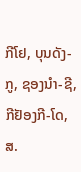ກີໂຢ, ບຸນດັງ-ກູ, ຊອງນຳ-ຊີ, ກີຢັອງກີ-ໂດ, ສ.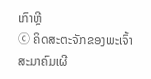ເກົາຫຼີ
ⓒ ຄິດສະຕະຈັກຂອງພະເຈົ້າ ສະມາຄົມເຜີ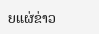ຍແຜ່ຂ່າວ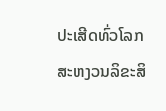ປະເສີດທົ່ວໂລກ ສະຫງວນລິຂະສິ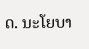ດ. ນະໂຍບາ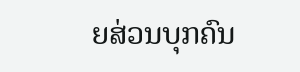ຍສ່ວນບຸກຄົນ